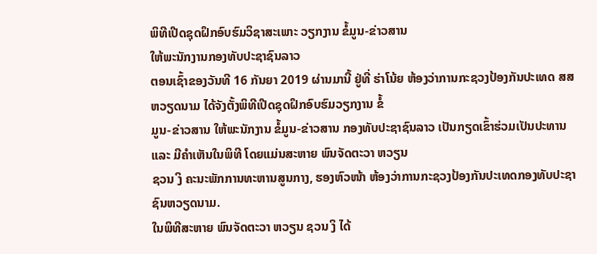ພິທີເປີດຊຸດຝຶກອົບຮົມວິຊາສະເພາະ ວຽກງານ ຂໍ້ມູນ-ຂ່າວສານ
ໃຫ້ພະນັກງານກອງທັບປະຊາຊົນລາວ
ຕອນເຊົ້າຂອງວັນທີ 16 ກັນຍາ 2019 ຜ່ານມານີ້ ຢູ່ທີ່ ຮ່າໂນ້ຍ ຫ້ອງວ່າການກະຊວງປ້ອງກັນປະເທດ ສສ ຫວຽດນາມ ໄດ້ຈັງຕັ້ງພິທີເປີດຊຸດຝຶກອົບຮົມວຽກງານ ຂໍ້
ມູນ-ຂ່າວສານ ໃຫ້ພະນັກງານ ຂໍ້ມູນ-ຂ່າວສານ ກອງທັບປະຊາຊົນລາວ ເປັນກຽດເຂົ້າຮ່ວມເປັນປະທານ ແລະ ມີຄຳເຫັນໃນພິທີ ໂດຍແມ່ນສະຫາຍ ພົນຈັດຕະວາ ຫວຽນ
ຊວນ ງິ ຄະນະພັກການທະຫານສູນກາງ, ຮອງຫົວໜ້າ ຫ້ອງວ່າການກະຊວງປ້ອງກັນປະເທດກອງທັບປະຊາຊົນຫວຽດນາມ.
ໃນພິທີສະຫາຍ ພົນຈັດຕະວາ ຫວຽນ ຊວນ ງິ ໄດ້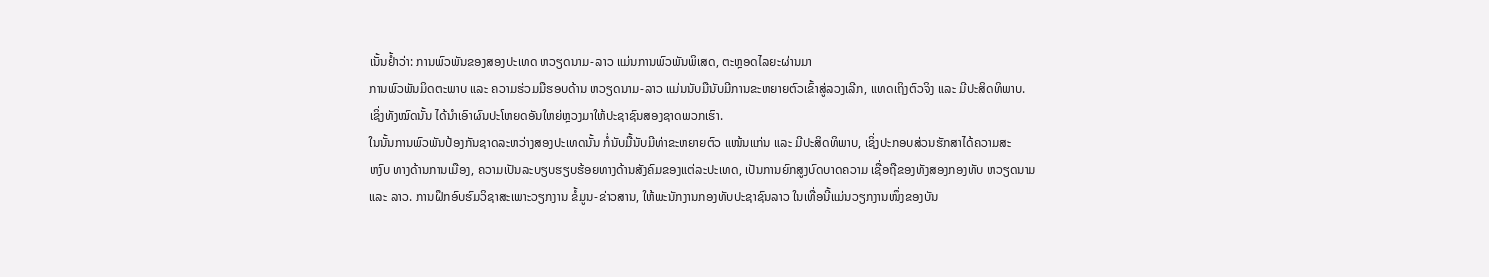ເນັ້ນຢ້ຳວ່າ: ການພົວພັນຂອງສອງປະເທດ ຫວຽດນາມ-ລາວ ແມ່ນການພົວພັນພິເສດ, ຕະຫຼອດໄລຍະຜ່ານມາ
ການພົວພັນມິດຕະພາບ ແລະ ຄວາມຮ່ວມມືຮອບດ້ານ ຫວຽດນາມ-ລາວ ແມ່ນນັບມືນັບມີການຂະຫຍາຍຕົວເຂົ້າສູ່ລວງເລີກ, ແທດເຖິງຕົວຈິງ ແລະ ມີປະສິດທິພາບ.
ເຊິ່ງທັງໝົດນັ້ນ ໄດ້ນຳເອົາຜົນປະໂຫຍດອັນໃຫຍ່ຫຼວງມາໃຫ້ປະຊາຊົນສອງຊາດພວກເຮົາ.
ໃນນັ້ນການພົວພັນປ້ອງກັນຊາດລະຫວ່າງສອງປະເທດນັ້ນ ກໍ່ນັບມື້ນັບມີທ່າຂະຫຍາຍຕົວ ແໜ້ນແກ່ນ ແລະ ມີປະສິດທິພາບ, ເຊິ່ງປະກອບສ່ວນຮັກສາໄດ້ຄວາມສະ
ຫງົບ ທາງດ້ານການເມືອງ, ຄວາມເປັນລະບຽບຮຽບຮ້ອຍທາງດ້ານສັງຄົມຂອງແຕ່ລະປະເທດ, ເປັນການຍົກສູງບົດບາດຄວາມ ເຊື່ອຖືຂອງທັງສອງກອງທັບ ຫວຽດນາມ
ແລະ ລາວ. ການຝຶກອົບຮົມວິຊາສະເພາະວຽກງານ ຂໍ້ມູນ-ຂ່າວສານ, ໃຫ້ພະນັກງານກອງທັບປະຊາຊົນລາວ ໃນເທື່ອນີ້ແມ່ນວຽກງານໜຶ່ງຂອງບັນ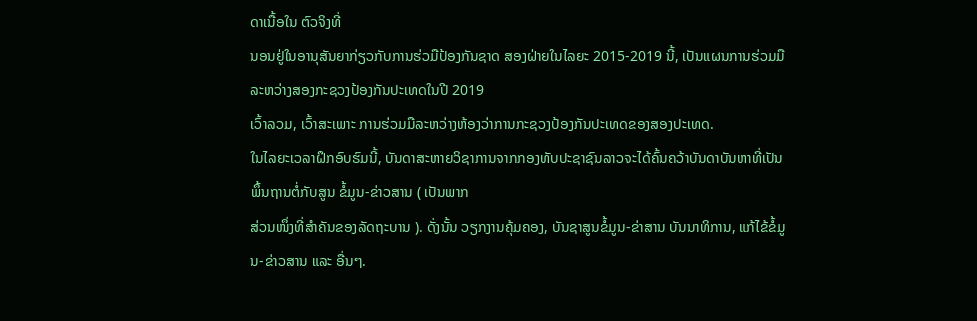ດາເນື້ອໃນ ຕົວຈິງທີ່
ນອນຢູ່ໃນອານຸສັນຍາກ່ຽວກັບການຮ່ວມືປ້ອງກັນຊາດ ສອງຝ່າຍໃນໄລຍະ 2015-2019 ນີ້, ເປັນແຜນການຮ່ວມມືລະຫວ່າງສອງກະຊວງປ້ອງກັນປະເທດໃນປີ 2019
ເວົ້າລວມ, ເວົ້າສະເພາະ ການຮ່ວມມືລະຫວ່າງຫ້ອງວ່າການກະຊວງປ້ອງກັນປະເທດຂອງສອງປະເທດ.
ໃນໄລຍະເວລາຝຶກອົບຮົມນີ້, ບັນດາສະຫາຍວິຊາການຈາກກອງທັບປະຊາຊົນລາວຈະໄດ້ຄົ້ນຄວ້າບັນດາບັນຫາທີ່ເປັນພຶ້ນຖານຕໍ່ກັບສູນ ຂໍ້ມູນ-ຂ່າວສານ ( ເປັນພາກ
ສ່ວນໜຶ່ງທີ່ສຳຄັນຂອງລັດຖະບານ ). ດັ່ງນັ້ນ ວຽກງານຄຸ້ມຄອງ, ບັນຊາສູນຂໍ້ມູນ-ຂ່າສານ ບັນນາທິການ, ແກ້ໄຂ້ຂໍ້ມູນ-ຂ່າວສານ ແລະ ອື່ນໆ.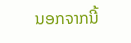ນອກຈາກນີ້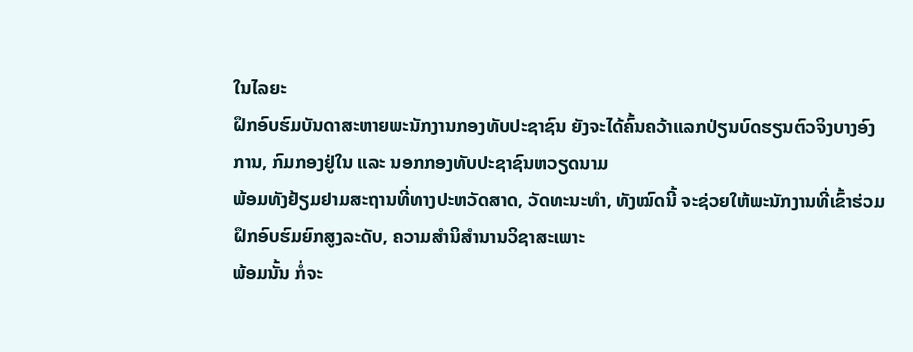ໃນໄລຍະ
ຝຶກອົບຮົມບັນດາສະຫາຍພະນັກງານກອງທັບປະຊາຊົນ ຍັງຈະໄດ້ຄົ້ນຄວ້າແລກປ່ຽນບົດຮຽນຕົວຈິງບາງອົງການ, ກົມກອງຢູ່ໃນ ແລະ ນອກກອງທັບປະຊາຊົນຫວຽດນາມ
ພ້ອມທັງຢ້ຽມຢາມສະຖານທີ່ທາງປະຫວັດສາດ, ວັດທະນະທຳ, ທັງໝົດນີ້ ຈະຊ່ວຍໃຫ້ພະນັກງານທີ່ເຂົ້າຮ່ວມຝຶກອົບຮົມຍົກສູງລະດັບ, ຄວາມສຳນິສຳນານວິຊາສະເພາະ
ພ້ອມນັ້ນ ກໍ່ຈະ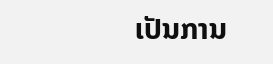ເປັນການ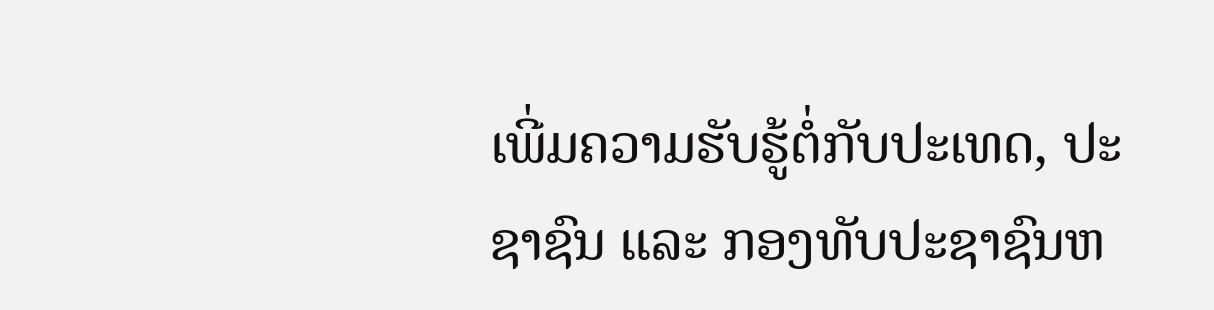ເພີ່ມຄວາມຮັບຮູ້ຕໍ່ກັບປະເທດ, ປະຊາຊົນ ແລະ ກອງທັບປະຊາຊົນຫ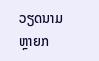ວຽດນາມຫຼາຍກ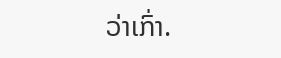ວ່າເກົ່າ.